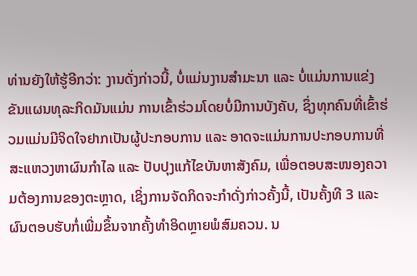ທ່ານຍັງໃຫ້ຮູ້ອີກວ່າ: ງານດັ່ງກ່າວນີ້, ບໍ່ແມ່ນງານສຳມະນາ ແລະ ບໍ່ແມ່ນການແຂ່ງຂັນແຜນທຸລະກິດມັນແມ່ນ ການເຂົ້າຮ່ວມໂດຍບໍ່ມີການບັງຄັບ, ຊຶ່ງທຸກຄົນທີ່ເຂົ້າຮ່ວມແມ່ນມີຈິດໃຈຢາກເປັນຜູ້ປະກອບການ ແລະ ອາດຈະແມ່ນການປະກອບການທີ່ສະແຫວງຫາຜົນກຳໄລ ແລະ ປັບປຸງແກ້ໄຂບັນຫາສັງຄົມ, ເພື່ອຕອບສະໜອງຄວາມຕ້ອງການຂອງຕະຫຼາດ, ເຊິ່ງການຈັດກິດຈະກຳດັ່ງກ່າວຄັ້ງນີ້, ເປັນຄັ້ງທີ 3 ແລະ ຜົນຕອບຮັບກໍ່ເພີ່ມຂຶ້ນຈາກຄັ້ງທຳອິດຫຼາຍພໍສົມຄວນ. ນ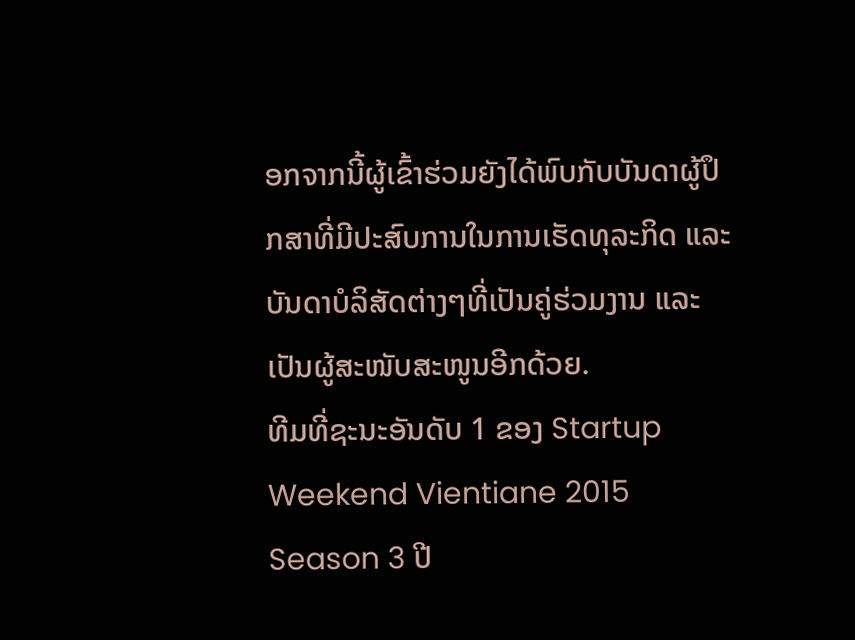ອກຈາກນີ້ຜູ້ເຂົ້າຮ່ວມຍັງໄດ້ພົບກັບບັນດາຜູ້ປຶກສາທີ່ມີປະສົບການໃນການເຮັດທຸລະກິດ ແລະບັນດາບໍລິສັດຕ່າງໆທີ່ເປັນຄູ່ຮ່ວມງານ ແລະ ເປັນຜູ້ສະໜັບສະໜູນອີກດ້ວຍ.
ທີມທີ່ຊະນະອັນດັບ 1 ຂອງ Startup Weekend Vientiane 2015 Season 3 ປີ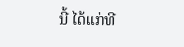ນີ້ ໄດ້ແກ່ທີ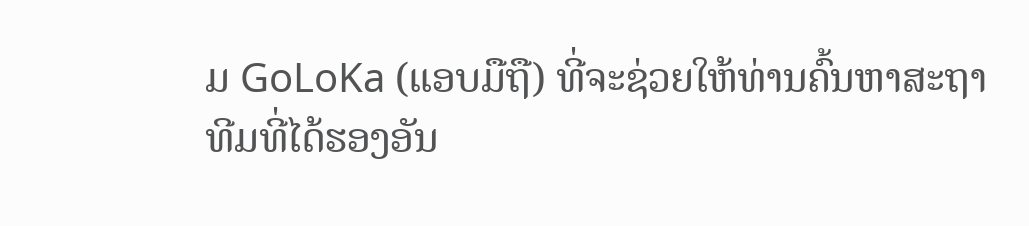ມ GoLoKa (ແອບມືຖື) ທີ່ຈະຊ່ວຍໃຫ້ທ່ານຄົ້ນຫາສະຖາ
ທີມທີ່ໄດ້ຮອງອັນ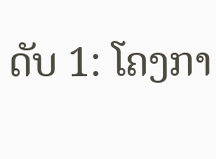ດັບ 1: ໂຄງກາ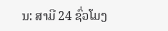ນ: ສາມີ 24 ຊົ່ວໂມງ